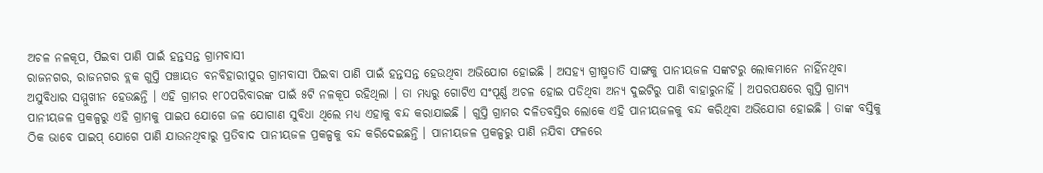ଅଚଳ ନଳକୂପ, ପିଇବା ପାଣି ପାଇଁ ହନ୍ତସନ୍ତ ଗ୍ରାମବାସୀ
ରାଜନଗର, ରାଜନଗର ବ୍ଲକ ଗୁପ୍ତି ପଞ୍ଚାୟତ ବନବିହାରୀପୁର ଗ୍ରାମବାସୀ ପିଇବା ପାଣି ପାଇଁ ହନ୍ତସନ୍ତ ହେଉଥିବା ଅଭିଯୋଗ ହୋଇଛି । ଅସହ୍ୟ ଗ୍ରୀଷ୍ମତାତି ସାଙ୍ଗକୁ ପାନୀୟଜଳ ସଙ୍କଟରୁ ଲୋକମାନେ ନାହିଁନଥିବା ଅସୁବିଧାର ସମ୍ମୁଖୀନ ହେଉଛନ୍ତି । ଏହି ଗ୍ରାମର ୧୮୦ପରିବାରଙ୍କ ପାଇଁ ୫ଟି ନଳକୂପ ରହିଥିଲା । ତା ମଧ୍ୟରୁ ଗୋଟିଏ ସଂପୂର୍ଣ୍ଣ ଅଚଳ ହୋଇ ପଡିଥିବା ଅନ୍ୟ ଦୁଇଟିରୁ ପାଣି ବାହାରୁନାହିଁ । ଅପରପକ୍ଷରେ ଗୁପ୍ତି ଗ୍ରାମ୍ୟ ପାନୀୟଜଳ ପ୍ରକଳ୍ପରୁ ଏହି ଗ୍ରାମକୁ ପାଇପ ଯୋଗେ ଜଳ ଯୋଗାଣ ସୁବିଧା ଥିଲେ ମଧ୍ୟ ଏହାକୁ ବନ୍ଦ କରାଯାଇଛି । ଗୁପ୍ତି ଗ୍ରାମର ଦଳିତବସ୍ତିର ଲୋକେ ଏହି ପାନୀୟଜଳକୁ ବନ୍ଦ କରିଥିବା ଅଭିଯୋଗ ହୋଇଛି । ତାଙ୍କ ବସ୍ତିକୁ ଠିକ ଭାବେ ପାଇପ୍ ଯୋଗେ ପାଣି ଯାଉନଥିବାରୁ ପ୍ରତିବାଦ ପାନୀୟଜଳ ପ୍ରକଳ୍ପକୁ ବନ୍ଦ କରିଦେଇଛନ୍ତି । ପାନୀୟଜଳ ପ୍ରକଳ୍ପରୁ ପାଣି ନଯିବା ଫଳରେ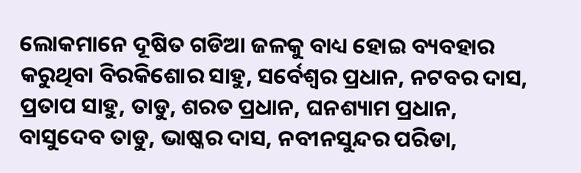ଲୋକମାନେ ଦୂଷିତ ଗଡିଆ ଜଳକୁ ବାଧ୍ୟ ହୋଇ ବ୍ୟବହାର କରୁଥିବା ବିରକିଶୋର ସାହୁ, ସର୍ବେଶ୍ୱର ପ୍ରଧାନ, ନଟବର ଦାସ, ପ୍ରତାପ ସାହୁ, ତାଡୁ, ଶରତ ପ୍ରଧାନ, ଘନଶ୍ୟାମ ପ୍ରଧାନ, ବାସୁଦେବ ତାଡୁ, ଭାଷ୍କର ଦାସ, ନବୀନସୁନ୍ଦର ପରିଡା,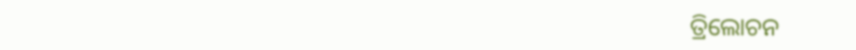ତ୍ରିଲୋଚନ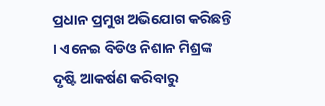ପ୍ରଧାନ ପ୍ରମୁଖ ଅଭିଯୋଗ କରିଛନ୍ତି । ଏନେଇ ବିଡିଓ ନିଶାନ ମିଶ୍ରଙ୍କ ଦୃଷ୍ଟି ଆକର୍ଷଣ କରିବାରୁ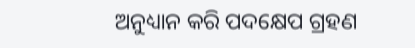ଅନୁଧ୍ୟାନ କରି ପଦକ୍ଷେପ ଗ୍ରହଣ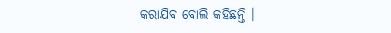କରାଯିବ ବୋଲି କହିଛନ୍ତି ।